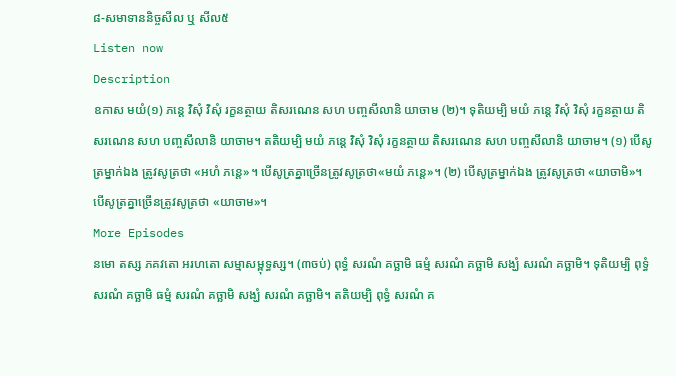៨-សមាទាននិច្ចសីល ឬ សីល៥
Listen now
Description
ឧកាស មយំ(១) ភន្តេ វិសុំ វិសុំ រក្ខនត្ថាយ តិសរណេន សហ បញ្ចសីលានិ យាចាម (២)។ ទុតិយម្បិ មយំ ភន្តេ វិសុំ វិសុំ រក្ខនត្ថាយ តិសរណេន សហ បញ្ចសីលានិ យាចាម។ តតិយម្បិ មយំ ភន្តេ វិសុំ វិសុំ រក្ខនត្ថាយ តិសរណេន សហ បញ្ចសីលានិ យាចាម។ (១) បើសូត្រម្នាក់ឯង ត្រូវសូត្រថា «អហំ ភន្តេ»។ បើសូត្រគ្នាច្រើនត្រូវសូត្រថា«មយំ ភន្តេ»។ (២) បើសូត្រម្នាក់ឯង ត្រូវសូត្រថា «យាចាមិ»។ បើសូត្រគ្នាច្រើនត្រូវសូត្រថា «យាចាម»។
More Episodes
នមោ តស្ស ភគវតោ អរហតោ សម្មាសម្ពុទ្ធស្ស។ (៣ចប់) ពុទ្ធំ សរណំ គច្ឆាមិ ធម្មំ សរណំ គច្ឆាមិ សង្ឃំ សរណំ គច្ឆាមិ។ ទុតិយម្បិ ពុទ្ធំ សរណំ គច្ឆាមិ ធម្មំ សរណំ គច្ឆាមិ សង្ឃំ សរណំ គច្ឆាមិ។ តតិយម្បិ ពុទ្ធំ សរណំ គ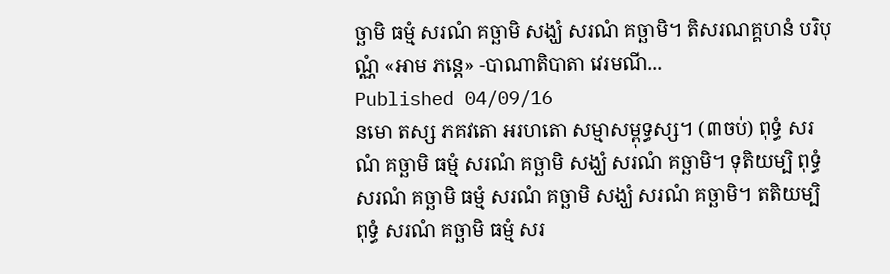ច្ឆាមិ ធម្មំ សរណំ គច្ឆាមិ សង្ឃំ សរណំ គច្ឆាមិ។ តិសរណគ្គហនំ បរិបុណ្ណំ «អាម ភន្តេ» -បាណាតិបាតា វេរមណី...
Published 04/09/16
នមោ តស្ស ភគវតោ អរហតោ សម្មាសម្ពុទ្ធស្ស។ (៣ចប់) ពុទ្ធំ សរណំ គច្ឆាមិ ធម្មំ សរណំ គច្ឆាមិ សង្ឃំ សរណំ គច្ឆាមិ។ ទុតិយម្បិ ពុទ្ធំ សរណំ គច្ឆាមិ ធម្មំ សរណំ គច្ឆាមិ សង្ឃំ សរណំ គច្ឆាមិ។ តតិយម្បិ ពុទ្ធំ សរណំ គច្ឆាមិ ធម្មំ សរ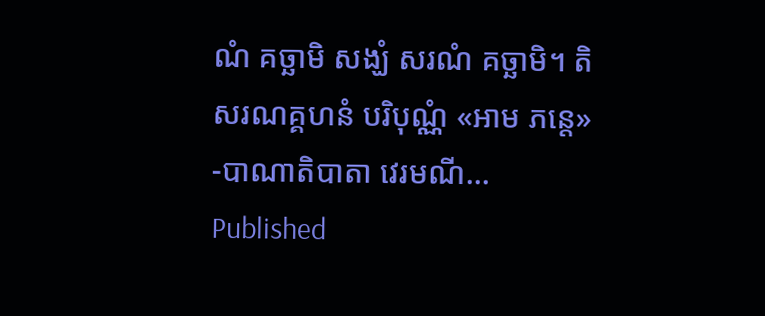ណំ គច្ឆាមិ សង្ឃំ សរណំ គច្ឆាមិ។ តិសរណគ្គហនំ បរិបុណ្ណំ «អាម ភន្តេ» -បាណាតិបាតា វេរមណី...
Published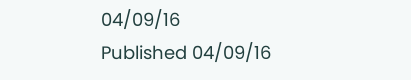04/09/16
Published 04/09/16